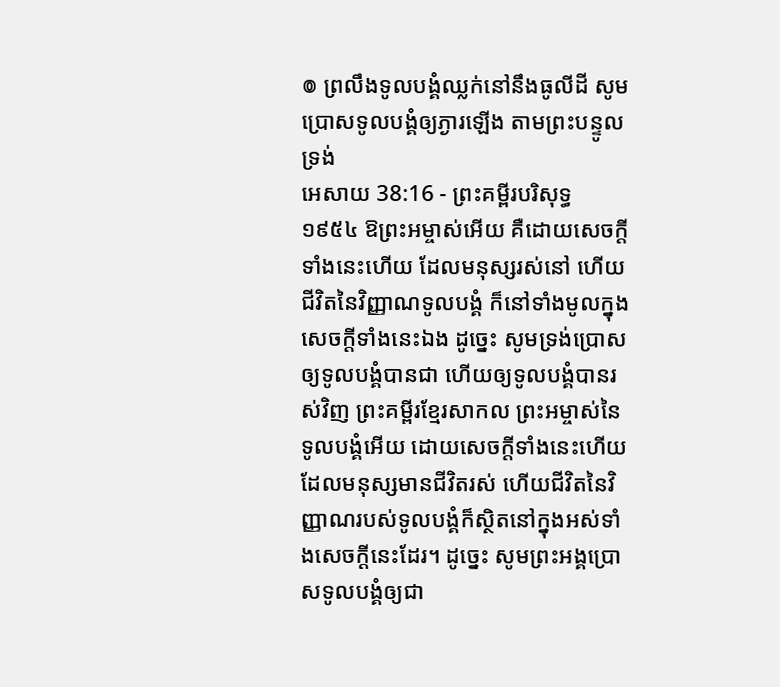៙ ព្រលឹងទូលបង្គំឈ្លក់នៅនឹងធូលីដី សូមប្រោសទូលបង្គំឲ្យភ្ងារឡើង តាមព្រះបន្ទូលទ្រង់
អេសាយ 38:16 - ព្រះគម្ពីរបរិសុទ្ធ ១៩៥៤ ឱព្រះអម្ចាស់អើយ គឺដោយសេចក្ដីទាំងនេះហើយ ដែលមនុស្សរស់នៅ ហើយជីវិតនៃវិញ្ញាណទូលបង្គំ ក៏នៅទាំងមូលក្នុងសេចក្ដីទាំងនេះឯង ដូច្នេះ សូមទ្រង់ប្រោសឲ្យទូលបង្គំបានជា ហើយឲ្យទូលបង្គំបានរស់វិញ ព្រះគម្ពីរខ្មែរសាកល ព្រះអម្ចាស់នៃទូលបង្គំអើយ ដោយសេចក្ដីទាំងនេះហើយ ដែលមនុស្សមានជីវិតរស់ ហើយជីវិតនៃវិញ្ញាណរបស់ទូលបង្គំក៏ស្ថិតនៅក្នុងអស់ទាំងសេចក្ដីនេះដែរ។ ដូច្នេះ សូមព្រះអង្គប្រោសទូលបង្គំឲ្យជា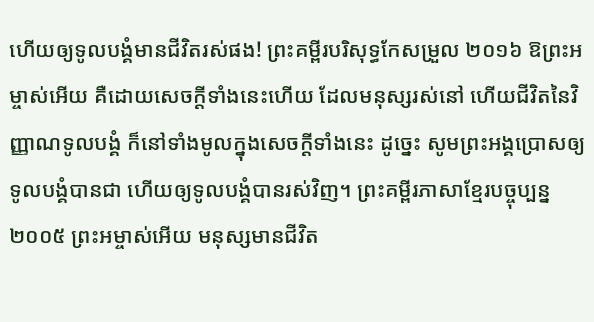ហើយឲ្យទូលបង្គំមានជីវិតរស់ផង! ព្រះគម្ពីរបរិសុទ្ធកែសម្រួល ២០១៦ ឱព្រះអម្ចាស់អើយ គឺដោយសេចក្ដីទាំងនេះហើយ ដែលមនុស្សរស់នៅ ហើយជីវិតនៃវិញ្ញាណទូលបង្គំ ក៏នៅទាំងមូលក្នុងសេចក្ដីទាំងនេះ ដូច្នេះ សូមព្រះអង្គប្រោសឲ្យទូលបង្គំបានជា ហើយឲ្យទូលបង្គំបានរស់វិញ។ ព្រះគម្ពីរភាសាខ្មែរបច្ចុប្បន្ន ២០០៥ ព្រះអម្ចាស់អើយ មនុស្សមានជីវិត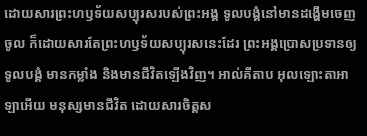ដោយសារព្រះហឫទ័យសប្បុរសរបស់ព្រះអង្គ ទូលបង្គំនៅមានដង្ហើមចេញចូល ក៏ដោយសារតែព្រះហឫទ័យសប្បុរសនេះដែរ ព្រះអង្គប្រោសប្រទានឲ្យទូលបង្គំ មានកម្លាំង និងមានជីវិតឡើងវិញ។ អាល់គីតាប អុលឡោះតាអាឡាអើយ មនុស្សមានជីវិត ដោយសារចិត្តស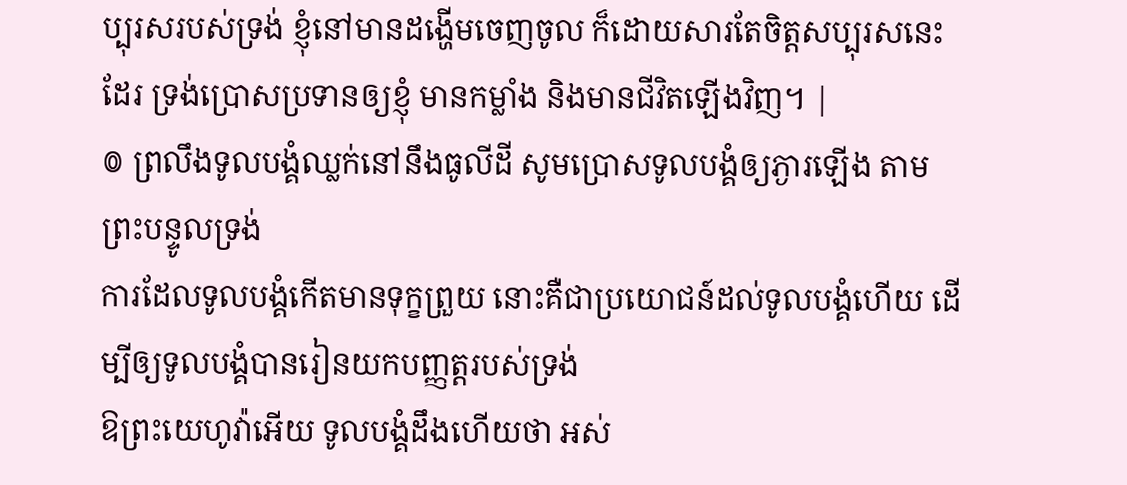ប្បុរសរបស់ទ្រង់ ខ្ញុំនៅមានដង្ហើមចេញចូល ក៏ដោយសារតែចិត្តសប្បុរសនេះដែរ ទ្រង់ប្រោសប្រទានឲ្យខ្ញុំ មានកម្លាំង និងមានជីវិតឡើងវិញ។ |
៙ ព្រលឹងទូលបង្គំឈ្លក់នៅនឹងធូលីដី សូមប្រោសទូលបង្គំឲ្យភ្ងារឡើង តាមព្រះបន្ទូលទ្រង់
ការដែលទូលបង្គំកើតមានទុក្ខព្រួយ នោះគឺជាប្រយោជន៍ដល់ទូលបង្គំហើយ ដើម្បីឲ្យទូលបង្គំបានរៀនយកបញ្ញត្តរបស់ទ្រង់
ឱព្រះយេហូវ៉ាអើយ ទូលបង្គំដឹងហើយថា អស់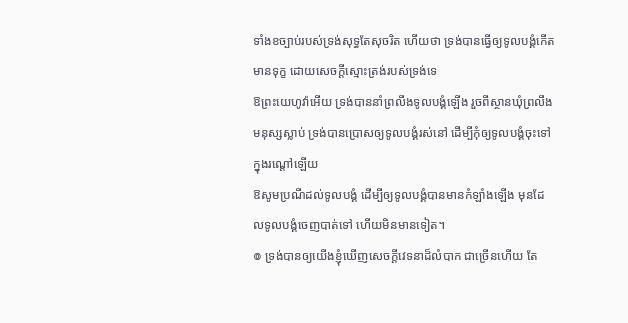ទាំងខច្បាប់របស់ទ្រង់សុទ្ធតែសុចរិត ហើយថា ទ្រង់បានធ្វើឲ្យទូលបង្គំកើតមានទុក្ខ ដោយសេចក្ដីស្មោះត្រង់របស់ទ្រង់ទេ
ឱព្រះយេហូវ៉ាអើយ ទ្រង់បាននាំព្រលឹងទូលបង្គំឡើង រួចពីស្ថានឃុំព្រលឹងមនុស្សស្លាប់ ទ្រង់បានប្រោសឲ្យទូលបង្គំរស់នៅ ដើម្បីកុំឲ្យទូលបង្គំចុះទៅក្នុងរណ្តៅឡើយ
ឱសូមប្រណីដល់ទូលបង្គំ ដើម្បីឲ្យទូលបង្គំបានមានកំឡាំងឡើង មុនដែលទូលបង្គំចេញបាត់ទៅ ហើយមិនមានទៀត។
៙ ទ្រង់បានឲ្យយើងខ្ញុំឃើញសេចក្ដីវេទនាដ៏លំបាក ជាច្រើនហើយ តែ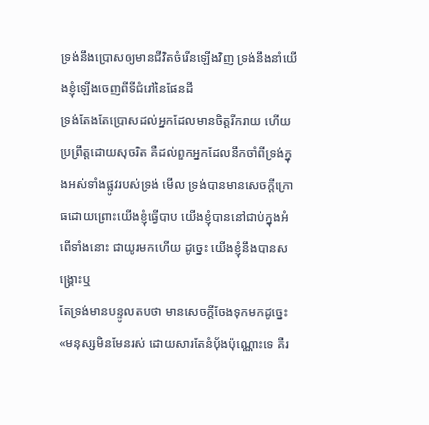ទ្រង់នឹងប្រោសឲ្យមានជីវិតចំរើនឡើងវិញ ទ្រង់នឹងនាំយើងខ្ញុំឡើងចេញពីទីជំរៅនៃផែនដី
ទ្រង់តែងតែប្រោសដល់អ្នកដែលមានចិត្តរីករាយ ហើយប្រព្រឹត្តដោយសុចរិត គឺដល់ពួកអ្នកដែលនឹកចាំពីទ្រង់ក្នុងអស់ទាំងផ្លូវរបស់ទ្រង់ មើល ទ្រង់បានមានសេចក្ដីក្រោធដោយព្រោះយើងខ្ញុំធ្វើបាប យើងខ្ញុំបាននៅជាប់ក្នុងអំពើទាំងនោះ ជាយូរមកហើយ ដូច្នេះ យើងខ្ញុំនឹងបានសង្គ្រោះឬ
តែទ្រង់មានបន្ទូលតបថា មានសេចក្ដីចែងទុកមកដូច្នេះ «មនុស្សមិនមែនរស់ ដោយសារតែនំបុ័ងប៉ុណ្ណោះទេ គឺរ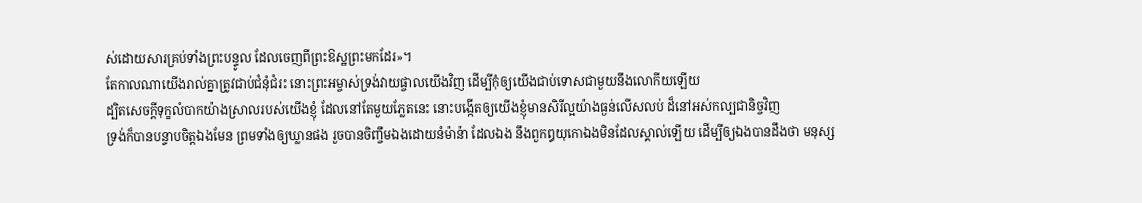ស់ដោយសារគ្រប់ទាំងព្រះបន្ទូល ដែលចេញពីព្រះឱស្ឋព្រះមកដែរ»។
តែកាលណាយើងរាល់គ្នាត្រូវជាប់ជំនុំជំរះ នោះព្រះអម្ចាស់ទ្រង់វាយផ្ចាលយើងវិញ ដើម្បីកុំឲ្យយើងជាប់ទោសជាមួយនឹងលោកីយឡើយ
ដ្បិតសេចក្ដីទុក្ខលំបាកយ៉ាងស្រាលរបស់យើងខ្ញុំ ដែលនៅតែមួយភ្លែតនេះ នោះបង្កើតឲ្យយើងខ្ញុំមានសិរីល្អយ៉ាងធ្ងន់លើសលប់ ដ៏នៅអស់កល្បជានិច្ចវិញ
ទ្រង់ក៏បានបន្ទាបចិត្តឯងមែន ព្រមទាំងឲ្យឃ្លានផង រួចបានចិញ្ចឹមឯងដោយនំម៉ាន៉ា ដែលឯង នឹងពួកឰយុកោឯងមិនដែលស្គាល់ឡើយ ដើម្បីឲ្យឯងបានដឹងថា មនុស្ស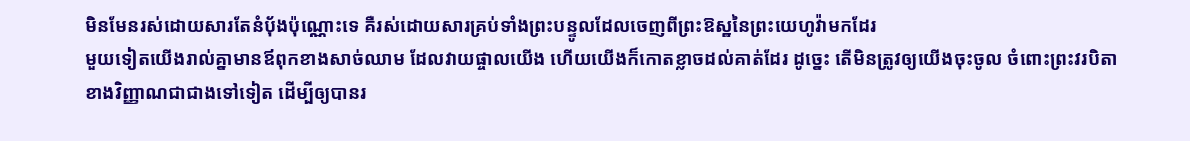មិនមែនរស់ដោយសារតែនំបុ័ងប៉ុណ្ណោះទេ គឺរស់ដោយសារគ្រប់ទាំងព្រះបន្ទូលដែលចេញពីព្រះឱស្ឋនៃព្រះយេហូវ៉ាមកដែរ
មួយទៀតយើងរាល់គ្នាមានឪពុកខាងសាច់ឈាម ដែលវាយផ្ចាលយើង ហើយយើងក៏កោតខ្លាចដល់គាត់ដែរ ដូច្នេះ តើមិនត្រូវឲ្យយើងចុះចូល ចំពោះព្រះវរបិតាខាងវិញ្ញាណជាជាងទៅទៀត ដើម្បីឲ្យបានរ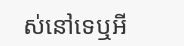ស់នៅទេឬអី